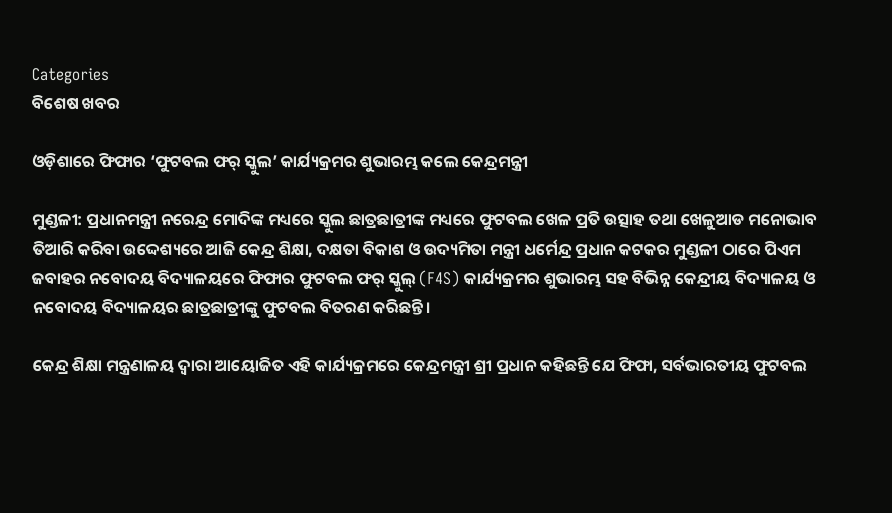Categories
ବିଶେଷ ଖବର

ଓଡ଼ିଶାରେ ଫିଫାର ‘ଫୁଟବଲ ଫର୍ ସ୍କୁଲ’ କାର୍ଯ୍ୟକ୍ରମର ଶୁଭାରମ୍ଭ କଲେ କେନ୍ଦ୍ରମନ୍ତ୍ରୀ

ମୁଣ୍ଡଳୀ: ପ୍ରଧାନମନ୍ତ୍ରୀ ନରେନ୍ଦ୍ର ମୋଦିଙ୍କ ମଧ୍ୟରେ ସ୍କୁଲ ଛାତ୍ରଛାତ୍ରୀଙ୍କ ମଧ୍ୟରେ ଫୁଟବଲ ଖେଳ ପ୍ରତି ଉତ୍ସାହ ତଥା ଖେଳୁଆଡ ମନୋଭାବ ତିଆରି କରିବା ଉଦ୍ଦେଶ୍ୟରେ ଆଜି କେନ୍ଦ୍ର ଶିକ୍ଷା, ଦକ୍ଷତା ବିକାଶ ଓ ଉଦ୍ୟମିତା ମନ୍ତ୍ରୀ ଧର୍ମେନ୍ଦ୍ର ପ୍ରଧାନ କଟକର ମୁଣ୍ଡଳୀ ଠାରେ ପିଏମ  ଜବାହର ନବୋଦୟ ବିଦ୍ୟାଳୟରେ ଫିଫାର ଫୁଟବଲ ଫର୍ ସ୍କୁଲ୍ (F4S) କାର୍ଯ୍ୟକ୍ରମର ଶୁଭାରମ୍ଭ ସହ ବିଭିନ୍ନ କେନ୍ଦ୍ରୀୟ ବିଦ୍ୟାଳୟ ଓ  ନବୋଦୟ ବିଦ୍ୟାଳୟର ଛାତ୍ରଛାତ୍ରୀଙ୍କୁ ଫୁଟବଲ ବିତରଣ କରିଛନ୍ତି।

କେନ୍ଦ୍ର ଶିକ୍ଷା ମନ୍ତ୍ରଣାଳୟ ଦ୍ଵାରା ଆୟୋଜିତ ଏହି କାର୍ଯ୍ୟକ୍ରମରେ କେନ୍ଦ୍ରମନ୍ତ୍ରୀ ଶ୍ରୀ ପ୍ରଧାନ କହିଛନ୍ତି ଯେ ଫିଫା, ସର୍ବଭାରତୀୟ ଫୁଟବଲ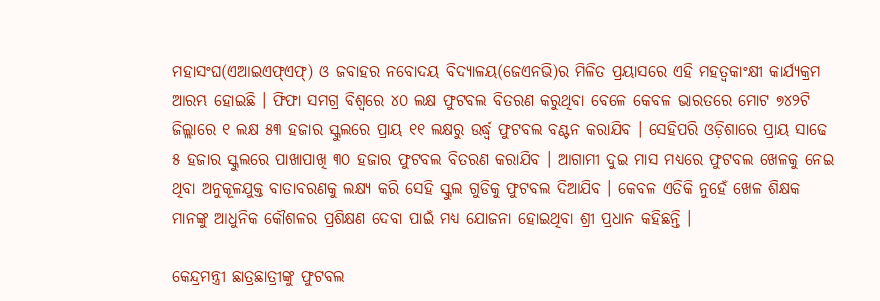ମହାସଂଘ(ଏଆଇଏଫ୍ଏଫ୍) ଓ ଜବାହର ନବୋଦୟ ବିଦ୍ୟାଳୟ(ଜେଏନଭି)ର ମିଳିତ ପ୍ରୟାସରେ ଏହି ମହତ୍ୱକାଂକ୍ଷୀ କାର୍ଯ୍ୟକ୍ରମ ଆରମ୍ଭ ହୋଇଛି । ଫିଫା ସମଗ୍ର ବିଶ୍ୱରେ ୪୦ ଲକ୍ଷ ଫୁଟବଲ ବିତରଣ କରୁଥିବା ବେଳେ କେବଳ ଭାରତରେ ମୋଟ ୭୪୨ଟି ଜିଲ୍ଲାରେ ୧ ଲକ୍ଷ ୫୩ ହଜାର ସ୍କୁଲରେ ପ୍ରାୟ ୧୧ ଲକ୍ଷରୁ ଉର୍ଦ୍ଧ୍ୱ ଫୁଟବଲ ବଣ୍ଟନ କରାଯିବ । ସେହିପରି ଓଡ଼ିଶାରେ ପ୍ରାୟ ସାଢେ ୫ ହଜାର ସ୍କୁଲରେ ପାଖାପାଖି ୩୦ ହଜାର ଫୁଟବଲ ବିତରଣ କରାଯିବ । ଆଗାମୀ ଦୁଇ ମାସ ମଧ୍ୟରେ ଫୁଟବଲ ଖେଳକୁ ନେଇ ଥିବା ଅନୁକୂଳଯୁକ୍ତ ବାତାବରଣକୁ ଲକ୍ଷ୍ୟ କରି ସେହି ସ୍କୁଲ ଗୁଡିକୁ ଫୁଟବଲ ଦିଆଯିବ । କେବଳ ଏତିକି ନୁହେଁ ଖେଳ ଶିକ୍ଷକ ମାନଙ୍କୁ ଆଧୁନିକ କୌଶଳର ପ୍ରଶିକ୍ଷଣ ଦେବା ପାଇଁ ମଧ୍ୟ ଯୋଜନା ହୋଇଥିବା ଶ୍ରୀ ପ୍ରଧାନ କହିଛନ୍ତି ।

କେନ୍ଦ୍ରମନ୍ତ୍ରୀ ଛାତ୍ରଛାତ୍ରୀଙ୍କୁ ଫୁଟବଲ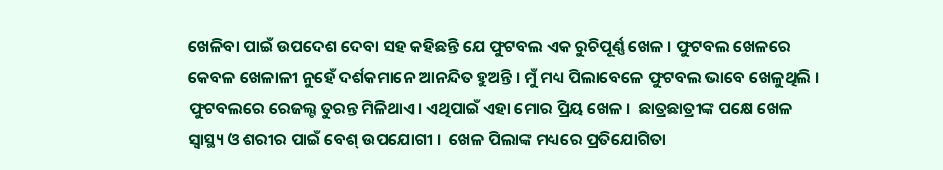ଖେଳିବା ପାଇଁ ଉପଦେଶ ଦେବା ସହ କହିଛନ୍ତି ଯେ ଫୁଟବଲ ଏକ ରୁଚିପୂର୍ଣ୍ଣ ଖେଳ । ଫୁଟବଲ ଖେଳରେ କେବଳ ଖେଳାଳୀ ନୁହେଁ ଦର୍ଶକମାନେ ଆନନ୍ଦିତ ହୁଅନ୍ତି । ମୁଁ ମଧ୍ୟ ପିଲାବେଳେ ଫୁଟବଲ ଭାବେ ଖେଳୁଥିଲି । ଫୁଟବଲରେ ରେଜଲ୍ଟ ତୁରନ୍ତ ମିଳିଥାଏ। ଏଥିପାଇଁ ଏହା ମୋର ପ୍ରିୟ ଖେଳ ।  ଛାତ୍ରଛାତ୍ରୀଙ୍କ ପକ୍ଷେ ଖେଳ ସ୍ୱାସ୍ଥ୍ୟ ଓ ଶରୀର ପାଇଁ ବେଶ୍ ଉପଯୋଗୀ ।  ଖେଳ ପିଲାଙ୍କ ମଧ୍ୟରେ ପ୍ରତିଯୋଗିତା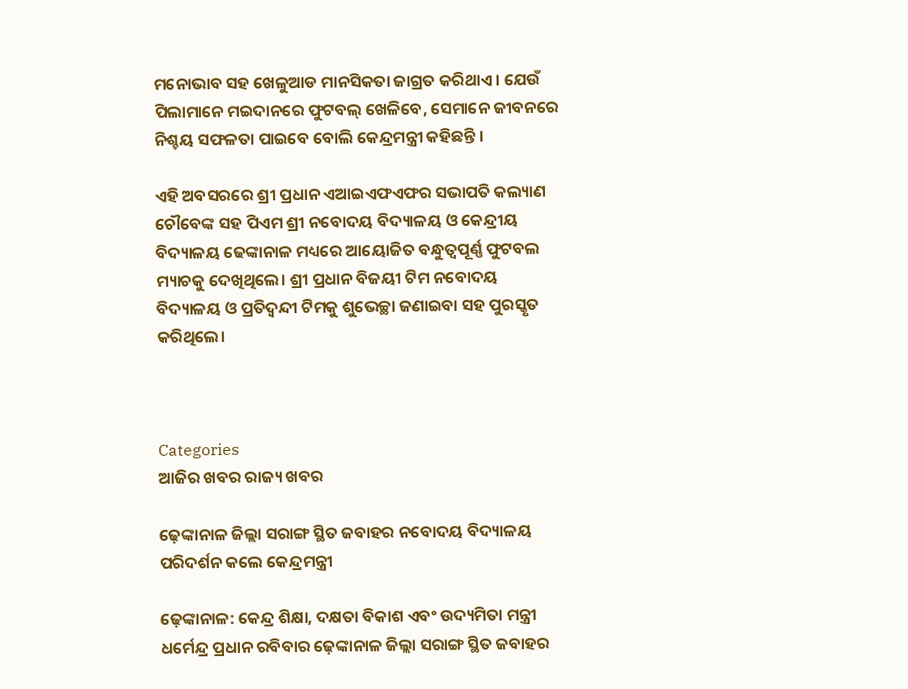ମନୋଭାବ ସହ ଖେଳୁଆଡ ମାନସିକତା ଜାଗ୍ରତ କରିଥାଏ । ଯେଉଁ ପିଲାମାନେ ମଇଦାନରେ ଫୁଟବଲ୍ ଖେଳିବେ, ସେମାନେ ଜୀବନରେ ନିଶ୍ଚୟ ସଫଳତା ପାଇବେ ବୋଲି କେନ୍ଦ୍ରମନ୍ତ୍ରୀ କହିଛନ୍ତି ।

ଏହି ଅବସରରେ ଶ୍ରୀ ପ୍ରଧାନ ଏଆଇଏଫଏଫର ସଭାପତି କଲ୍ୟାଣ ଚୌବେଙ୍କ ସହ ପିଏମ ଶ୍ରୀ ନବୋଦୟ ବିଦ୍ୟାଳୟ ଓ କେନ୍ଦ୍ରୀୟ ବିଦ୍ୟାଳୟ ଢେଙ୍କାନାଳ ମଧ୍ୟରେ ଆୟୋଜିତ ବନ୍ଧୁତ୍ୱପୂର୍ଣ୍ଣ ଫୁଟବଲ ମ୍ୟାଚକୁ ଦେଖିଥିଲେ। ଶ୍ରୀ ପ୍ରଧାନ ବିଜୟୀ ଟିମ ନବୋଦୟ ବିଦ୍ୟାଳୟ ଓ ପ୍ରତିଦ୍ୱନ୍ଦୀ ଟିମକୁ ଶୁଭେଚ୍ଛା ଜଣାଇବା ସହ ପୁରସ୍କୃତ କରିଥିଲେ।



Categories
ଆଜିର ଖବର ରାଜ୍ୟ ଖବର

ଢ଼େଙ୍କାନାଳ ଜିଲ୍ଲା ସରାଙ୍ଗ ସ୍ଥିତ ଜବାହର ନବୋଦୟ ବିଦ୍ୟାଳୟ ପରିଦର୍ଶନ କଲେ କେନ୍ଦ୍ରମନ୍ତ୍ରୀ

ଢ଼େଙ୍କାନାଳ: କେନ୍ଦ୍ର ଶିକ୍ଷା, ଦକ୍ଷତା ବିକାଶ ଏବଂ ଉଦ୍ୟମିତା ମନ୍ତ୍ରୀ ଧର୍ମେନ୍ଦ୍ର ପ୍ରଧାନ ରବିବାର ଢ଼େଙ୍କାନାଳ ଜିଲ୍ଲା ସରାଙ୍ଗ ସ୍ଥିତ ଜବାହର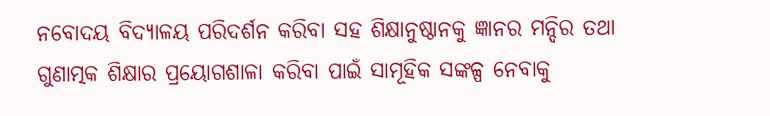ନବୋଦୟ ବିଦ୍ୟାଳୟ ପରିଦର୍ଶନ କରିବା ସହ ଶିକ୍ଷାନୁଷ୍ଠାନକୁ ଜ୍ଞାନର ମନ୍ଦିର ତଥା ଗୁଣାତ୍ମକ ଶିକ୍ଷାର ପ୍ରୟୋଗଶାଳା କରିବା ପାଇଁ ସାମୂହିକ ସଙ୍କଳ୍ପ ନେବାକୁ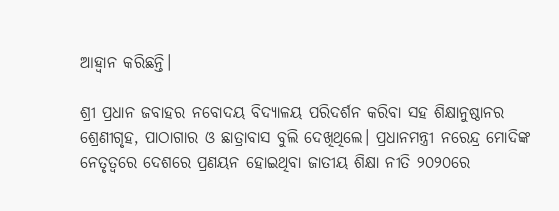ଆହ୍ୱାନ କରିଛନ୍ତି।

ଶ୍ରୀ ପ୍ରଧାନ ଜବାହର ନବୋଦୟ ବିଦ୍ୟାଳୟ ପରିଦର୍ଶନ କରିବା ସହ ଶିକ୍ଷାନୁଷ୍ଠାନର ଶ୍ରେଣୀଗୃହ, ପାଠାଗାର ଓ ଛାତ୍ରାବାସ ବୁଲି ଦେଖିଥିଲେ। ପ୍ରଧାନମନ୍ତ୍ରୀ ନରେନ୍ଦ୍ର ମୋଦିଙ୍କ ନେତୃତ୍ୱରେ ଦେଶରେ ପ୍ରଣୟନ ହୋଇଥିବା ଜାତୀୟ ଶିକ୍ଷା ନୀତି ୨୦୨୦ରେ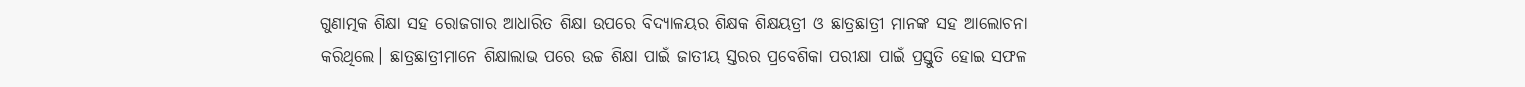ଗୁଣାତ୍ମକ ଶିକ୍ଷା ସହ ରୋଜଗାର ଆଧାରିତ ଶିକ୍ଷା ଉପରେ ବିଦ୍ୟାଳୟର ଶିକ୍ଷକ ଶିକ୍ଷୟତ୍ରୀ ଓ ଛାତ୍ରଛାତ୍ରୀ ମାନଙ୍କ ସହ ଆଲୋଚନା କରିଥିଲେ। ଛାତ୍ରଛାତ୍ରୀମାନେ ଶିକ୍ଷାଲାଭ ପରେ ଉଚ୍ଚ ଶିକ୍ଷା ପାଇଁ ଜାତୀୟ ସ୍ତରର ପ୍ରବେଶିକା ପରୀକ୍ଷା ପାଇଁ ପ୍ରସ୍ତୁତି ହୋଇ ସଫଳ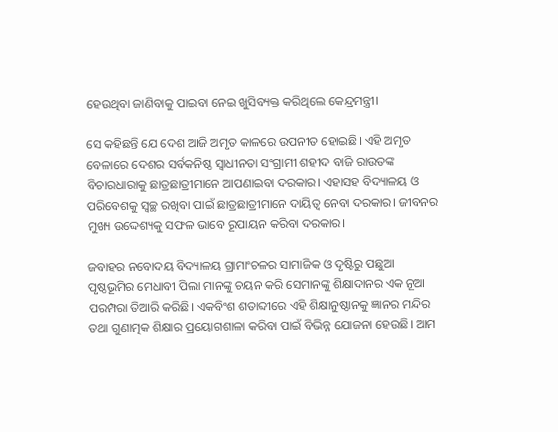ହେଉଥିବା ଜାଣିବାକୁ ପାଇବା ନେଇ ଖୁସିବ୍ୟକ୍ତ କରିଥିଲେ କେନ୍ଦ୍ରମନ୍ତ୍ରୀ।

ସେ କହିଛନ୍ତି ଯେ ଦେଶ ଆଜି ଅମୃତ କାଳରେ ଉପନୀତ ହୋଇଛି। ଏହି ଅମୃତ ବେଳାରେ ଦେଶର ସର୍ବକନିଷ୍ଠ ସ୍ୱାଧୀନତା ସଂଗ୍ରାମୀ ଶହୀଦ ବାଜି ରାଉତଙ୍କ ବିଚାରଧାରାକୁ ଛାତ୍ରଛାତ୍ରୀମାନେ ଆପଣାଇବା ଦରକାର। ଏହାସହ ବିଦ୍ୟାଳୟ ଓ ପରିବେଶକୁ ସ୍ୱଚ୍ଛ ରଖିବା ପାଇଁ ଛାତ୍ରଛାତ୍ରୀମାନେ ଦାୟିତ୍ୱ ନେବା ଦରକାର। ଜୀବନର ମୁଖ୍ୟ ଉଦ୍ଦେଶ୍ୟକୁ ସଫଳ ଭାବେ ରୂପାୟନ କରିବା ଦରକାର।

ଜବାହର ନବୋଦୟ ବିଦ୍ୟାଳୟ ଗ୍ରାମାଂଚଳର ସାମାଜିକ ଓ ଦୃଷ୍ଟିରୁ ପଛୁଆ ପୃଷ୍ଠଭୂମିର ମେଧାବୀ ପିଲା ମାନଙ୍କୁ ଚୟନ କରି ସେମାନଙ୍କୁ ଶିକ୍ଷାଦାନର ଏକ ନୂଆ ପରମ୍ପରା ତିଆରି କରିଛି। ଏକବିଂଶ ଶତାବ୍ଦୀରେ ଏହି ଶିକ୍ଷାନୁଷ୍ଠାନକୁ ଜ୍ଞାନର ମନ୍ଦିର ତଥା ଗୁଣାତ୍ମକ ଶିକ୍ଷାର ପ୍ରୟୋଗଶାଳା କରିବା ପାଇଁ ବିଭିନ୍ନ ଯୋଜନା ହେଉଛି। ଆମ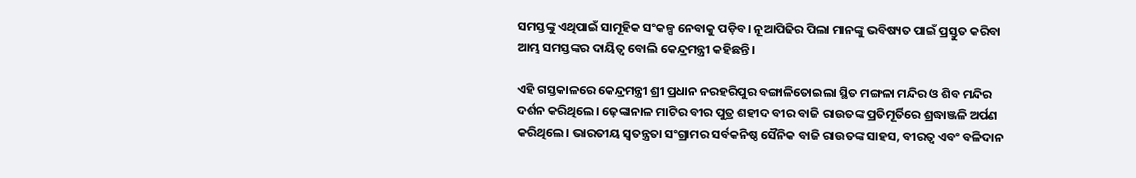ସମସ୍ତଙ୍କୁ ଏଥିପାଇଁ ସାମୂହିକ ସଂକଳ୍ପ ନେବାକୁ ପଡ଼ିବ। ନୂଆପିଢିର ପିଲା ମାନଙ୍କୁ ଭବିଷ୍ୟତ ପାଇଁ ପ୍ରସ୍ତୁତ କରିବା ଆମ୍ଭ ସମସ୍ତଙ୍କର ଦାୟିତ୍ୱ ବୋଲି କେନ୍ଦ୍ରମନ୍ତ୍ରୀ କହିଛନ୍ତି।

ଏହି ଗସ୍ତକାଳରେ କେନ୍ଦ୍ରମନ୍ତ୍ରୀ ଶ୍ରୀ ପ୍ରଧାନ ନରହରିପୁର ବଙ୍ଗାଳିତୋଇଲା ସ୍ଥିତ ମଙ୍ଗଳା ମନ୍ଦିର ଓ ଶିବ ମନ୍ଦିର ଦର୍ଶନ କରିଥିଲେ। ଢ଼େଙ୍କାନାଳ ମାଟିର ବୀର ପୁତ୍ର ଶହୀଦ ବୀର ବାଜି ରାଉତଙ୍କ ପ୍ରତିମୂର୍ତିରେ ଶ୍ରଦ୍ଧାଞ୍ଜଳି ଅର୍ପଣ କରିଥିଲେ। ଭାରତୀୟ ସ୍ୱତନ୍ତ୍ରତା ସଂଗ୍ରାମର ସର୍ବକନିଷ୍ଠ ସୈନିକ ବାଜି ରାଉତଙ୍କ ସାହସ, ବୀରତ୍ୱ ଏବଂ ବଳିଦାନ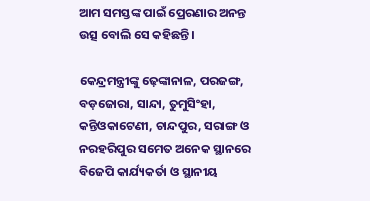ଆମ ସମସ୍ତଙ୍କ ପାଇଁ ପ୍ରେରଣାର ଅନନ୍ତ ଉତ୍ସ ବୋଲି ସେ କହିଛନ୍ତି।

କେନ୍ଦ୍ରମନ୍ତ୍ରୀଙ୍କୁ ଢ଼େଙ୍କାନାଳ, ପରଜଙ୍ଗ, ବଡ଼ଜୋରା, ସାନ୍ଦା, ତୁମୁସିଂହା, କନ୍ତିଓକାଟେଣୀ, ଚାନ୍ଦପୁର, ସରାଙ୍ଗ ଓ ନରହରିପୁର ସମେତ ଅନେକ ସ୍ଥାନରେ ବିଜେପି କାର୍ଯ୍ୟକର୍ତା ଓ ସ୍ଥାନୀୟ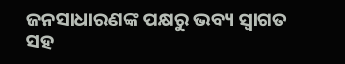ଜନସାଧାରଣଙ୍କ ପକ୍ଷରୁ ଭବ୍ୟ ସ୍ୱାଗତ ସହ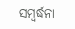ସମ୍ବର୍ଦ୍ଧନା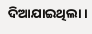ଦିଆଯାଇଥିଲା।